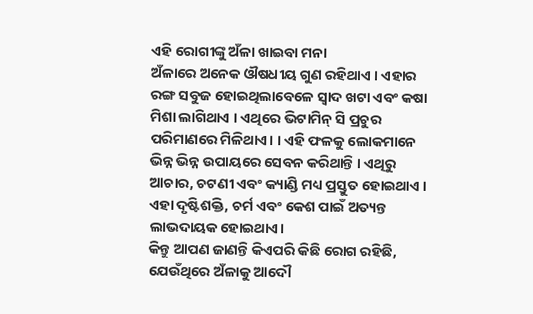ଏହି ରୋଗୀଙ୍କୁ ଅଁଳା ଖାଇବା ମନା
ଅଁଳାରେ ଅନେକ ଔଷଧୀୟ ଗୁଣ ରହିଥାଏ । ଏହାର ରଙ୍ଗ ସବୁଜ ହୋଇଥିଲାବେଳେ ସ୍ୱାଦ ଖଟା ଏବଂ କଷା ମିଶା ଲାଗିଥାଏ । ଏଥିରେ ଭିଟାମିନ୍ ସି ପ୍ରଚୁର ପରିମାଣରେ ମିଳିଥାଏ। । ଏହି ଫଳକୁ ଲୋକମାନେ ଭିନ୍ନ ଭିନ୍ନ ଉପାୟରେ ସେବନ କରିଥାନ୍ତି । ଏଥିରୁ ଆଚାର, ଚଟଣୀ ଏବଂ କ୍ୟାଣ୍ଡି ମଧ୍ୟ ପ୍ରସ୍ତୁତ ହୋଇଥାଏ । ଏହା ଦୃଷ୍ଟିଶକ୍ତି, ଚର୍ମ ଏବଂ କେଶ ପାଇଁ ଅତ୍ୟନ୍ତ ଲାଭଦାୟକ ହୋଇଥାଏ।
କିନ୍ତୁ ଆପଣ ଜାଣନ୍ତି କିଏପରି କିଛି ରୋଗ ରହିଛି, ଯେଉଁଥିରେ ଅଁଳାକୁ ଆଦୌ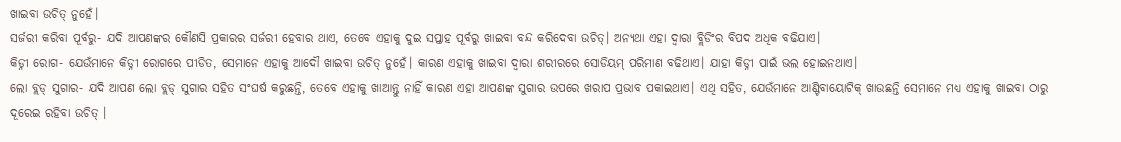ଖାଇବା ଉଚିତ୍ ନୁହେଁ।
ସର୍ଜରୀ କରିବା ପୂର୍ବରୁ- ଯଦି ଆପଣଙ୍କର କୌଣସି ପ୍ରକାରର ସର୍ଜରୀ ହେବାର ଥାଏ, ତେବେ ଏହାକୁ ଦୁଇ ସପ୍ତାହ ପୂର୍ବରୁ ଖାଇବା ବନ୍ଦ କରିଦେବା ଉଚିତ୍। ଅନ୍ୟଥା ଏହା ଦ୍ୱାରା ବ୍ଲିଡିଂର ବିପଦ ଅଧିକ ବଢିଯାଏ।
କିଡ୍ନୀ ରୋଗ- ଯେଉଁମାନେ କିଡ୍ନୀ ରୋଗରେ ପୀଡିତ, ସେମାନେ ଏହାକୁ ଆଦୌ ଖାଇବା ଉଚିତ୍ ନୁହେଁ। କାରଣ ଏହାକୁ ଖାଇବା ଦ୍ୱାରା ଶରୀରରେ ସୋଡିୟମ୍ ପରିମାଣ ବଢିଥାଏ। ଯାହା କିଡ୍ନୀ ପାଇଁ ଭଲ ହୋଇନଥାଏ।
ଲୋ ବ୍ଲଡ୍ ସୁଗାର- ଯଦି ଆପଣ ଲୋ ବ୍ଲଡ୍ ସୁଗାର ସହିତ ସଂଘର୍ଷ କରୁଛନ୍ତି, ତେବେ ଏହାକୁ ଖାଆନ୍ତୁ ନାହିଁ କାରଣ ଏହା ଆପଣଙ୍କ ସୁଗାର ଉପରେ ଖରାପ ପ୍ରଭାବ ପକାଇଥାଏ। ଏଥି ସହିତ, ଯେଉଁମାନେ ଆଣ୍ଟିବାୟୋଟିକ୍ ଖାଉଛନ୍ତି ସେମାନେ ମଧ୍ୟ ଏହାକୁ ଖାଇବା ଠାରୁ ଦୂରେଇ ରହିବା ଉଚିତ୍ ।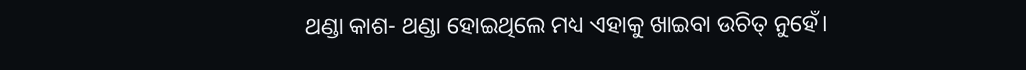ଥଣ୍ଡା କାଶ- ଥଣ୍ଡା ହୋଇଥିଲେ ମଧ୍ୟ ଏହାକୁ ଖାଇବା ଉଚିତ୍ ନୁହେଁ।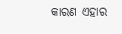କାରଣ ଏହାର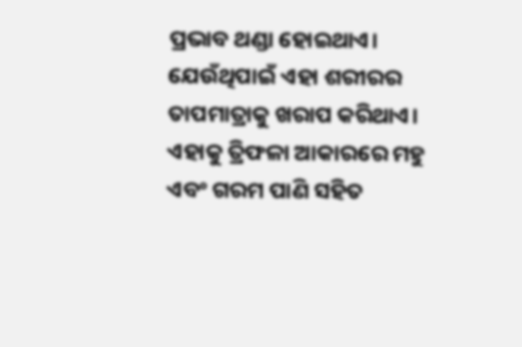ପ୍ରଭାବ ଥଣ୍ଡା ହୋଇଥାଏ। ଯେଉଁଥିପାଇଁ ଏହା ଶରୀରର ତାପମାତ୍ରାକୁ ଖରାପ କରିଥାଏ। ଏହାକୁ ତ୍ରିଫଳା ଆକାରରେ ମହୁ ଏବଂ ଗରମ ପାଣି ସହିତ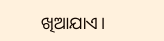ଖିଆଯାଏ।